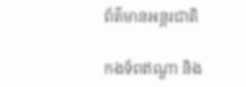ព័ត៌មានអន្តរជាតិ

កងទ័ពឥណ្ឌា និង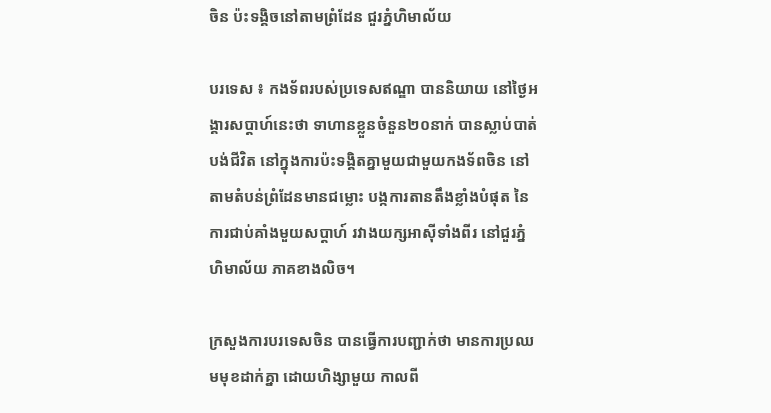ចិន ប៉ះទង្គិចនៅតាមព្រំដែន ជួរភ្នំហិមាល័យ

បរទេស ៖ កងទ័ពរបស់ប្រទេសឥណ្ឌា បាននិយាយ នៅថ្ងៃអង្គារសប្ដាហ៍នេះថា ទាហានខ្លួនចំនួន២០នាក់ បានស្លាប់បាត់បង់ជីវិត នៅក្នុងការប៉ះទង្គិតគ្នាមួយជាមួយកងទ័ពចិន នៅតាមតំបន់ព្រំដែនមានជម្លោះ បង្កការតានតឹងខ្លាំងបំផុត នៃការជាប់គាំងមួយសប្ដាហ៍ រវាងយក្សអាស៊ីទាំងពីរ នៅជួរភ្នំហិមាល័យ ភាគខាងលិច។

ក្រសួងការបរទេសចិន បានធ្វើការបញ្ជាក់ថា មានការប្រឈមមុខដាក់គ្នា ដោយហិង្សាមួយ កាលពី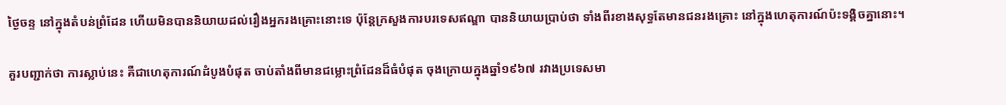ថ្ងៃចន្ទ នៅក្នុងតំបន់ព្រំដែន ហើយមិនបាននិយាយដល់រឿងអ្នករងគ្រោះនោះទេ ប៉ុន្តែក្រសួងការបរទេសឥណ្ឌា បាននិយាយប្រាប់ថា ទាំងពីរខាងសុទ្ធតែមានជនរងគ្រោះ នៅក្នុងហេតុការណ៍ប៉ះទង្គិចគ្នានោះ។

គួរបញ្ជាក់ថា ការស្លាប់នេះ គឺជាហេតុការណ៍ដំបូងបំផុត ចាប់តាំងពីមានជម្លោះព្រំដែនដ៏ធំបំផុត ចុងក្រោយក្នុងឆ្នាំ១៩៦៧ រវាងប្រទេសមា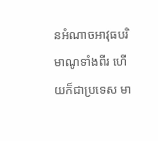នអំណាចអាវុធបរិមាណូទាំងពីរ ហើយក៏ជាប្រទេស មា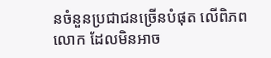នចំនួនប្រជាជនច្រើនបំផុត លើពិភពលោក ដែលមិនអាច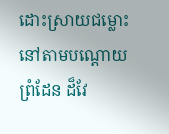ដោះស្រាយជម្លោះនៅតាមបណ្ដោយព្រំដែន ដ៏វែ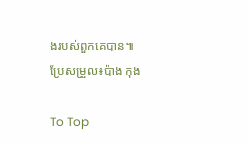ងរបស់ពួកគេបាន៕
ប្រែសម្រួល៖ប៉ាង កុង

To Top